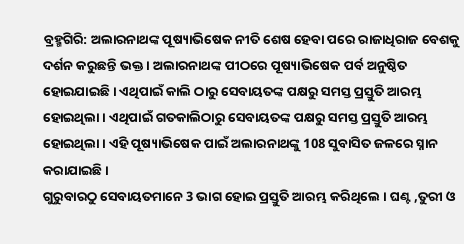ବ୍ରହ୍ମଗିରି: ଅଲାରନାଥଙ୍କ ପୂଷ୍ୟାଭିଷେକ ନୀତି ଶେଷ ହେବା ପରେ ରାଜାଧିରାଜ ବେଶକୁ ଦର୍ଶନ କରୁଛନ୍ତି ଭକ୍ତ । ଅଲାରନାଥଙ୍କ ପୀଠରେ ପୂଷ୍ୟାଭିଷେକ ପର୍ବ ଅନୁଷ୍ଠିତ ହୋଇଯାଇଛି । ଏଥିପାଇଁ କାଲି ଠାରୁ ସେବାୟତଙ୍କ ପକ୍ଷରୁ ସମସ୍ତ ପ୍ରସ୍ତୁତି ଆରମ୍ଭ ହୋଇଥିଲା । ଏଥିପାଇଁ ଗତକାଲିଠାରୁ ସେବାୟତଙ୍କ ପକ୍ଷରୁ ସମସ୍ତ ପ୍ରସ୍ତୁତି ଆରମ୍ଭ ହୋଇଥିଲା । ଏହି ପୂଷ୍ୟାଭିଷେକ ପାଇଁ ଅଲାରନାଥଙ୍କୁ 108 ସୁବାସିତ ଜଳରେ ସ୍ନାନ କରାଯାଇଛି ।
ଗୁରୁବାରଠୁ ସେବାୟତମାନେ 3 ଭାଗ ହୋଇ ପ୍ରସ୍ତୁତି ଆରମ୍ଭ କରିଥିଲେ । ଘଣ୍ଟ ,ତୁରୀ ଓ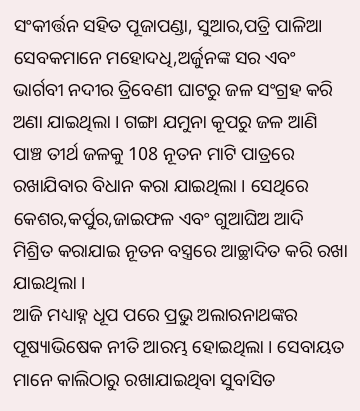ସଂକୀର୍ତ୍ତନ ସହିତ ପୂଜାପଣ୍ଡା, ସୁଆର,ପତ୍ରି ପାଳିଆ ସେବକମାନେ ମହୋଦଧି,ଅର୍ଜୁନଙ୍କ ସର ଏବଂ ଭାର୍ଗବୀ ନଦୀର ତ୍ରିବେଣୀ ଘାଟରୁ ଜଳ ସଂଗ୍ରହ କରି ଅଣା ଯାଇଥିଲା । ଗଙ୍ଗା ଯମୁନା କୂପରୁ ଜଳ ଆଣି ପାଞ୍ଚ ତୀର୍ଥ ଜଳକୁ 108 ନୂତନ ମାଟି ପାତ୍ରରେ ରଖାଯିବାର ବିଧାନ କରା ଯାଇଥିଲା । ସେଥିରେ କେଶର,କର୍ପୁର,ଜାଇଫଳ ଏବଂ ଗୁଆଘିଅ ଆଦି ମିଶ୍ରିତ କରାଯାଇ ନୂତନ ବସ୍ତ୍ରରେ ଆଚ୍ଛାଦିତ କରି ରଖା ଯାଇଥିଲା ।
ଆଜି ମଧ୍ୟାହ୍ନ ଧୂପ ପରେ ପ୍ରଭୁ ଅଲାରନାଥଙ୍କର ପୂଷ୍ୟାଭିଷେକ ନୀତି ଆରମ୍ଭ ହୋଇଥିଲା । ସେବାୟତ ମାନେ କାଲିଠାରୁ ରଖାଯାଇଥିବା ସୁବାସିତ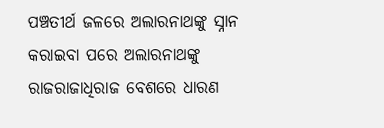ପଞ୍ଚତୀର୍ଥ ଜଳରେ ଅଲାରନାଥଙ୍କୁ ସ୍ନାନ କରାଇବା ପରେ ଅଲାରନାଥଙ୍କୁ ରାଜରାଜାଧିରାଜ ବେଶରେ ଧାରଣ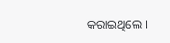କରାଇଥିଲେ ।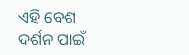ଏହି ବେଶ ଦର୍ଶନ ପାଇଁ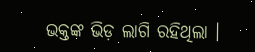ଭକ୍ତଙ୍କ ଭିଡ଼ ଲାଗି ରହିଥିଲା ।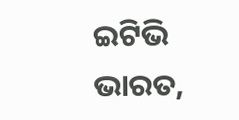ଇଟିଭି ଭାରତ,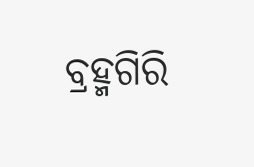ବ୍ରହ୍ମଗିରି